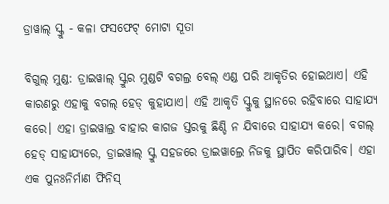ଡ୍ରାୱାଲ୍ ସ୍କ୍ରୁ - କଳା ଫସଫେଟ୍ ମୋଟା ସୂତା

ବିଗୁଲ୍ ମୁଣ୍ଡ: ଡ୍ରାଇୱାଲ୍ ସ୍କ୍ରୁର ମୁଣ୍ଡଟି ବଗଲ୍ର ବେଲ୍ ଏଣ୍ଡ ପରି ଆକୃତିର ହୋଇଥାଏ। ଏହି କାରଣରୁ ଏହାକୁ ବଗଲ୍ ହେଡ୍ କୁହାଯାଏ। ଏହି ଆକୃତି ସ୍କ୍ରୁକୁ ସ୍ଥାନରେ ରହିବାରେ ସାହାଯ୍ୟ କରେ। ଏହା ଡ୍ରାଇୱାଲ୍ର ବାହାର କାଗଜ ସ୍ତରକୁ ଛିଣ୍ଡି ନ ଯିବାରେ ସାହାଯ୍ୟ କରେ। ବଗଲ୍ ହେଡ୍ ସାହାଯ୍ୟରେ, ଡ୍ରାଇୱାଲ୍ ସ୍କ୍ରୁ ସହଜରେ ଡ୍ରାଇୱାଲ୍ରେ ନିଜକୁ ସ୍ଥାପିତ କରିପାରିବ। ଏହା ଏକ ପୁନଃନିର୍ମାଣ ଫିନିସ୍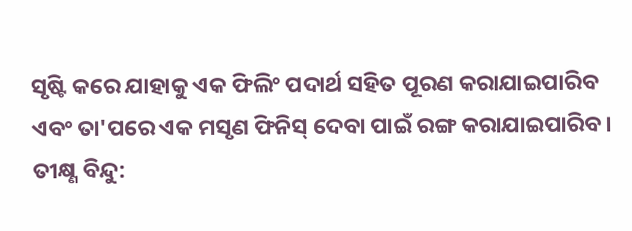ସୃଷ୍ଟି କରେ ଯାହାକୁ ଏକ ଫିଲିଂ ପଦାର୍ଥ ସହିତ ପୂରଣ କରାଯାଇପାରିବ ଏବଂ ତା'ପରେ ଏକ ମସୃଣ ଫିନିସ୍ ଦେବା ପାଇଁ ରଙ୍ଗ କରାଯାଇପାରିବ।
ତୀକ୍ଷ୍ଣ ବିନ୍ଦୁ: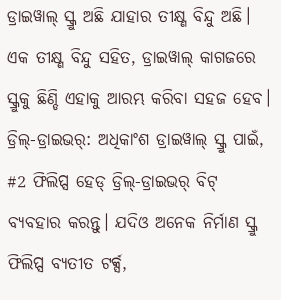ଡ୍ରାଇୱାଲ୍ ସ୍କ୍ରୁ ଅଛି ଯାହାର ତୀକ୍ଷ୍ଣ ବିନ୍ଦୁ ଅଛି। ଏକ ତୀକ୍ଷ୍ଣ ବିନ୍ଦୁ ସହିତ, ଡ୍ରାଇୱାଲ୍ କାଗଜରେ ସ୍କ୍ରୁକୁ ଛିଣ୍ଡି ଏହାକୁ ଆରମ୍ଭ କରିବା ସହଜ ହେବ।
ଡ୍ରିଲ୍-ଡ୍ରାଇଭର୍: ଅଧିକାଂଶ ଡ୍ରାଇୱାଲ୍ ସ୍କ୍ରୁ ପାଇଁ, #2 ଫିଲିପ୍ସ ହେଡ୍ ଡ୍ରିଲ୍-ଡ୍ରାଇଭର୍ ବିଟ୍ ବ୍ୟବହାର କରନ୍ତୁ। ଯଦିଓ ଅନେକ ନିର୍ମାଣ ସ୍କ୍ରୁ ଫିଲିପ୍ସ ବ୍ୟତୀତ ଟର୍କ୍ସ,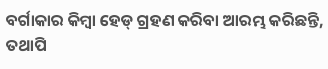ବର୍ଗାକାର କିମ୍ବା ହେଡ୍ ଗ୍ରହଣ କରିବା ଆରମ୍ଭ କରିଛନ୍ତି, ତଥାପି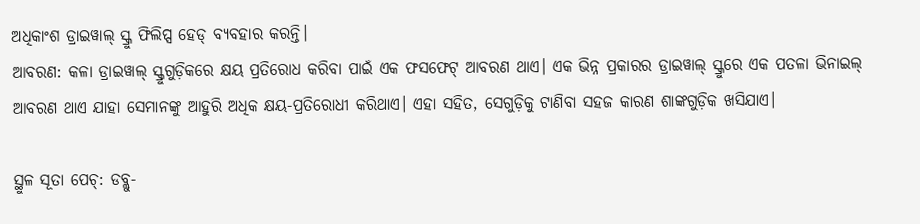ଅଧିକାଂଶ ଡ୍ରାଇୱାଲ୍ ସ୍କ୍ରୁ ଫିଲିପ୍ସ ହେଡ୍ ବ୍ୟବହାର କରନ୍ତି।
ଆବରଣ: କଳା ଡ୍ରାଇୱାଲ୍ ସ୍କ୍ରୁଗୁଡ଼ିକରେ କ୍ଷୟ ପ୍ରତିରୋଧ କରିବା ପାଇଁ ଏକ ଫସଫେଟ୍ ଆବରଣ ଥାଏ। ଏକ ଭିନ୍ନ ପ୍ରକାରର ଡ୍ରାଇୱାଲ୍ ସ୍କ୍ରୁରେ ଏକ ପତଳା ଭିନାଇଲ୍ ଆବରଣ ଥାଏ ଯାହା ସେମାନଙ୍କୁ ଆହୁରି ଅଧିକ କ୍ଷୟ-ପ୍ରତିରୋଧୀ କରିଥାଏ। ଏହା ସହିତ, ସେଗୁଡ଼ିକୁ ଟାଣିବା ସହଜ କାରଣ ଶାଙ୍କଗୁଡ଼ିକ ଖସିଯାଏ।

ସ୍ଥୁଳ ସୂତା ପେଚ୍: ଡବ୍ଲୁ-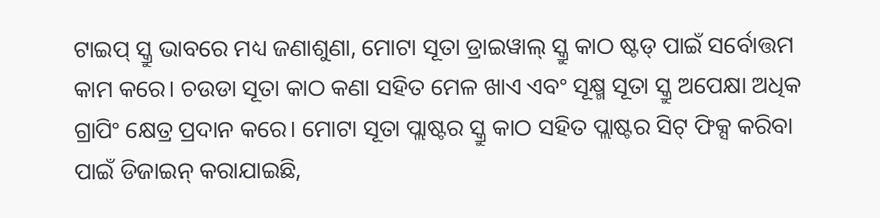ଟାଇପ୍ ସ୍କ୍ରୁ ଭାବରେ ମଧ୍ୟ ଜଣାଶୁଣା, ମୋଟା ସୂତା ଡ୍ରାଇୱାଲ୍ ସ୍କ୍ରୁ କାଠ ଷ୍ଟଡ୍ ପାଇଁ ସର୍ବୋତ୍ତମ କାମ କରେ। ଚଉଡା ସୂତା କାଠ କଣା ସହିତ ମେଳ ଖାଏ ଏବଂ ସୂକ୍ଷ୍ମ ସୂତା ସ୍କ୍ରୁ ଅପେକ୍ଷା ଅଧିକ ଗ୍ରାପିଂ କ୍ଷେତ୍ର ପ୍ରଦାନ କରେ। ମୋଟା ସୂତା ପ୍ଲାଷ୍ଟର ସ୍କ୍ରୁ କାଠ ସହିତ ପ୍ଲାଷ୍ଟର ସିଟ୍ ଫିକ୍ସ କରିବା ପାଇଁ ଡିଜାଇନ୍ କରାଯାଇଛି,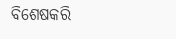ବିଶେଷକରି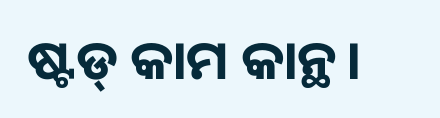ଷ୍ଟଡ୍ କାମ କାନ୍ଥ।